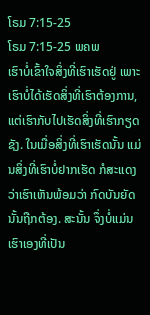ໂຣມ 7:15-25
ໂຣມ 7:15-25 ພຄພ
ເຮົາບໍ່ເຂົ້າໃຈສິ່ງທີ່ເຮົາເຮັດຢູ່ ເພາະເຮົາບໍ່ໄດ້ເຮັດສິ່ງທີ່ເຮົາຕ້ອງການ, ແຕ່ເຮົາກັບໄປເຮັດສິ່ງທີ່ເຮົາກຽດຊັງ. ໃນເມື່ອສິ່ງທີ່ເຮົາເຮັດນັ້ນ ແມ່ນສິ່ງທີ່ເຮົາບໍ່ຢາກເຮັດ ກໍສະແດງວ່າເຮົາເຫັນພ້ອມວ່າ ກົດບັນຍັດນັ້ນຖືກຕ້ອງ. ສະນັ້ນ ຈຶ່ງບໍ່ແມ່ນເຮົາເອງທີ່ເປັນ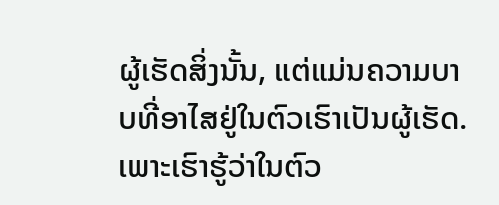ຜູ້ເຮັດສິ່ງນັ້ນ, ແຕ່ແມ່ນຄວາມບາບທີ່ອາໄສຢູ່ໃນຕົວເຮົາເປັນຜູ້ເຮັດ. ເພາະເຮົາຮູ້ວ່າໃນຕົວ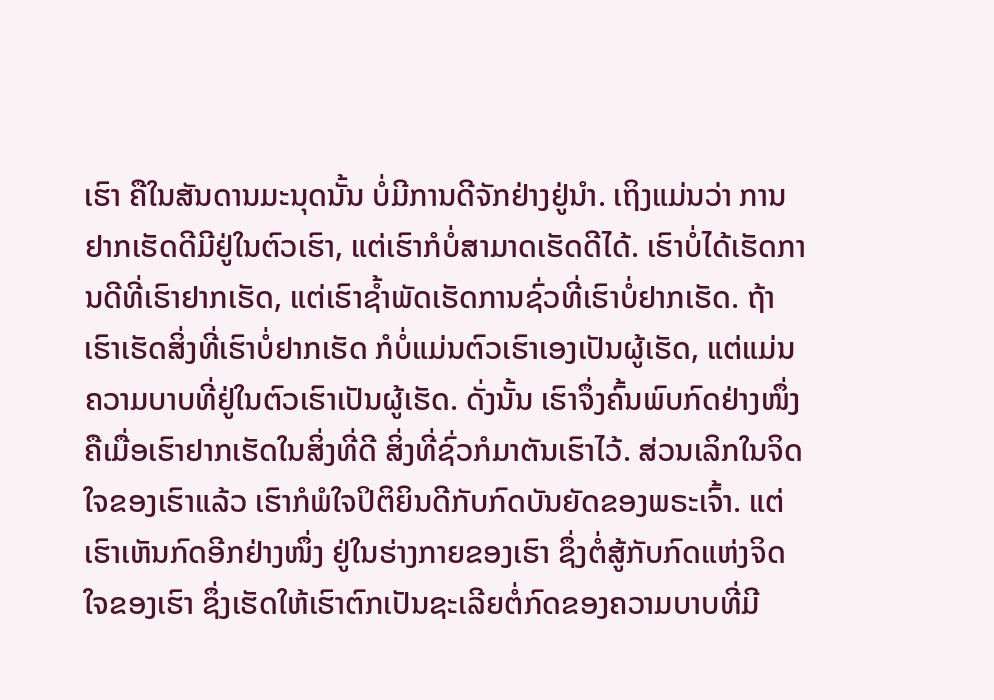ເຮົາ ຄືໃນສັນດານມະນຸດນັ້ນ ບໍ່ມີການດີຈັກຢ່າງຢູ່ນຳ. ເຖິງແມ່ນວ່າ ການຢາກເຮັດດີມີຢູ່ໃນຕົວເຮົາ, ແຕ່ເຮົາກໍບໍ່ສາມາດເຮັດດີໄດ້. ເຮົາບໍ່ໄດ້ເຮັດການດີທີ່ເຮົາຢາກເຮັດ, ແຕ່ເຮົາຊໍ້າພັດເຮັດການຊົ່ວທີ່ເຮົາບໍ່ຢາກເຮັດ. ຖ້າເຮົາເຮັດສິ່ງທີ່ເຮົາບໍ່ຢາກເຮັດ ກໍບໍ່ແມ່ນຕົວເຮົາເອງເປັນຜູ້ເຮັດ, ແຕ່ແມ່ນຄວາມບາບທີ່ຢູ່ໃນຕົວເຮົາເປັນຜູ້ເຮັດ. ດັ່ງນັ້ນ ເຮົາຈຶ່ງຄົ້ນພົບກົດຢ່າງໜຶ່ງ ຄືເມື່ອເຮົາຢາກເຮັດໃນສິ່ງທີ່ດີ ສິ່ງທີ່ຊົ່ວກໍມາຕັນເຮົາໄວ້. ສ່ວນເລິກໃນຈິດໃຈຂອງເຮົາແລ້ວ ເຮົາກໍພໍໃຈປິຕິຍິນດີກັບກົດບັນຍັດຂອງພຣະເຈົ້າ. ແຕ່ເຮົາເຫັນກົດອີກຢ່າງໜຶ່ງ ຢູ່ໃນຮ່າງກາຍຂອງເຮົາ ຊຶ່ງຕໍ່ສູ້ກັບກົດແຫ່ງຈິດໃຈຂອງເຮົາ ຊຶ່ງເຮັດໃຫ້ເຮົາຕົກເປັນຊະເລີຍຕໍ່ກົດຂອງຄວາມບາບທີ່ມີ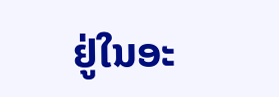ຢູ່ໃນອະ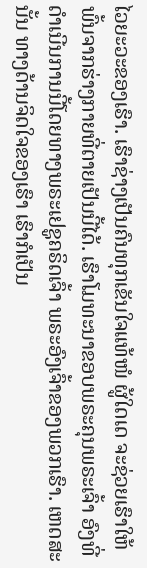ໄວຍະວະຂອງເຮົາ. ເຮົາຊ່າງເປັນຄົນທຸກເຂັນໃຈແທ້ໜໍ ຜູ້ໃດເດ ຈະຊ່ວຍເຮົາໃຫ້ພົ້ນຈາກຮ່າງກາຍທີ່ຕາຍເປັນນີ້ໄດ້. ເຮົາໂມທະນາຂອບພຣະຄຸນພຣະເຈົ້າ ອົງທີ່ດຳເນີນການນີ້ໂດຍທາງພຣະເຢຊູຄຣິດເຈົ້າ ພຣະອົງເຈົ້າຂອງພວກເຮົາ. ເຫດສະນັ້ນ ທາງດ້ານຈິດໃຈຂອງເຮົາ ເຮົາກໍເປັນ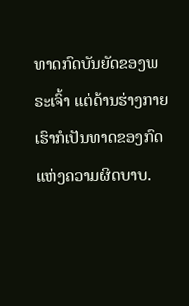ທາດກົດບັນຍັດຂອງພຣະເຈົ້າ ແຕ່ດ້ານຮ່າງກາຍເຮົາກໍເປັນທາດຂອງກົດແຫ່ງຄວາມຜິດບາບ.